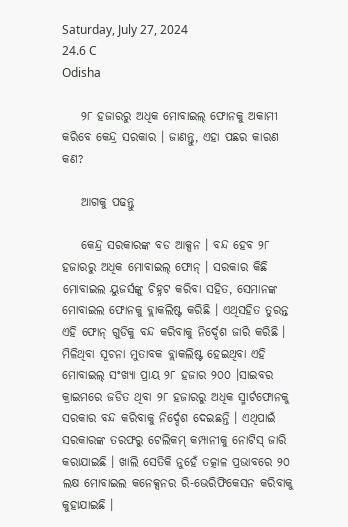Saturday, July 27, 2024
24.6 C
Odisha

    ୨୮ ହଜାରରୁ ଅଧିକ ମୋବାଇଲ୍ ଫୋନକୁ ଅକାମୀ କରିବେ କେନ୍ଦ୍ର ସରକାର । ଜାଣନ୍ତୁ, ଏହା ପଛର କାରଣ କଣ?

    ଆଗକୁ ପଢନ୍ତୁ

    କେନ୍ଦ୍ର ସରକାରଙ୍କ ବଡ ଆକ୍ସନ । ବନ୍ଦ ହେବ ୨୮ ହଜାରରୁ ଅଧିକ ମୋବାଇଲ୍ ଫୋନ୍ । ସରକାର କିଛି ମୋବାଇଲ ୟୁଜର୍ସଙ୍କୁ ଚିହ୍ନଟ କରିବା ସହିତ, ସେମାନଙ୍କ ମୋବାଇଲ ଫୋନକୁ ବ୍ଲାକଲିଷ୍ଟ କରିଛି । ଏଥିସହିତ ତୁରନ୍ତ ଏହି ଫୋନ୍ ଗୁଡିକୁ ବନ୍ଦ କରିବାକୁ ନିର୍ଦ୍ଦେଶ ଜାରି କରିଛି । ମିଳିଥିବା ସୂଚନା ମୁତାବକ ବ୍ଲାକଲିଷ୍ଟ ହେଇଥିବା ଏହି ମୋବାଇଲ୍ ସଂଖ୍ୟା ପ୍ରାୟ ୨୮ ହଜାର ୨୦୦ ।ସାଇବର କ୍ରାଇମରେ ଜଡିତ ଥିବା ୨୮ ହଜାରରୁ ଅଧିକ ସ୍ମାର୍ଟଫୋନକୁ ସରକାର ବନ୍ଦ କରିବାକୁ ନିର୍ଦ୍ଦେଶ ଦେଇଛନ୍ତି । ଏଥିପାଇଁ ସରକାରଙ୍କ ତରଫରୁ ଟେଲିକମ୍ କମ୍ପାନୀକୁ ନୋଟିସ୍ ଜାରି କରାଯାଇଛି । ଖାଲି ସେତିକି ନୁହେଁ ତତ୍କାଳ ପ୍ରଭାବରେ ୨୦ ଲକ୍ଷ ମୋବାଇଲ କନେକ୍ସନର ରି-ଭେରିଫିକେସନ କରିବାକୁ କୁହାଯାଇଛି ।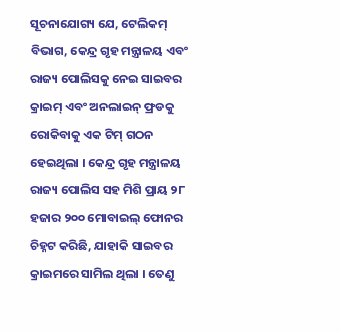ସୂଚନାଯୋଗ୍ୟ ଯେ, ଟେଲିକମ୍ ବିଭାଗ, କେନ୍ଦ୍ର ଗୃହ ମନ୍ତ୍ରାଳୟ ଏବଂ ରାଜ୍ୟ ପୋଲିସକୁ ନେଇ ସାଇବର କ୍ରାଇମ୍ ଏବଂ ଅନଲାଇନ୍ ଫ୍ରଡକୁ ରୋକିବାକୁ ଏକ ଟିମ୍ ଗଠନ ହେଇଥିଲା । କେନ୍ଦ୍ର ଗୃହ ମନ୍ତ୍ରାଳୟ ରାଜ୍ୟ ପୋଲିସ ସହ ମିଶି ପ୍ରାୟ ୨୮ ହଜାର ୨୦୦ ମୋବାଇଲ୍ ଫୋନର ଚିହ୍ନଟ କରିଛି, ଯାହାକି ସାଇବର କ୍ରାଇମରେ ସାମିଲ ଥିଲା । ତେଣୁ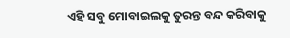ଏହି ସବୁ ମୋବାଇଲକୁ ତୁରନ୍ତ ବନ୍ଦ କରିବାକୁ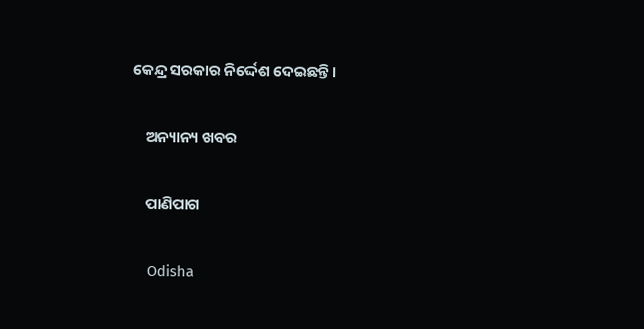କେନ୍ଦ୍ର ସରକାର ନିର୍ଦ୍ଦେଶ ଦେଇଛନ୍ତି ।

    ଅନ୍ୟାନ୍ୟ ଖବର

    ପାଣିପାଗ

    Odisha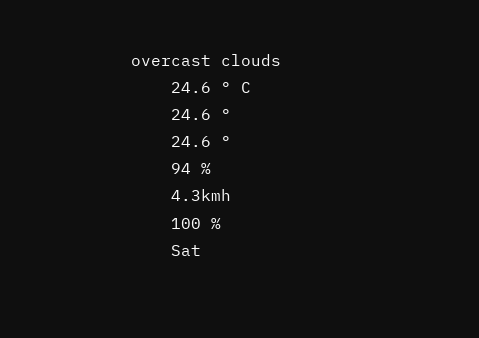overcast clouds
    24.6 ° C
    24.6 °
    24.6 °
    94 %
    4.3kmh
    100 %
    Sat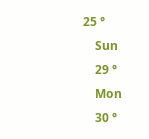25 °
    Sun
    29 °
    Mon
    30 °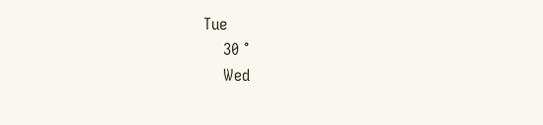Tue
    30 °
    Wed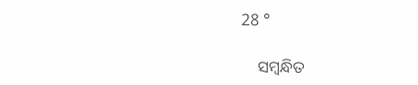28 °

    ସମ୍ବନ୍ଧିତ